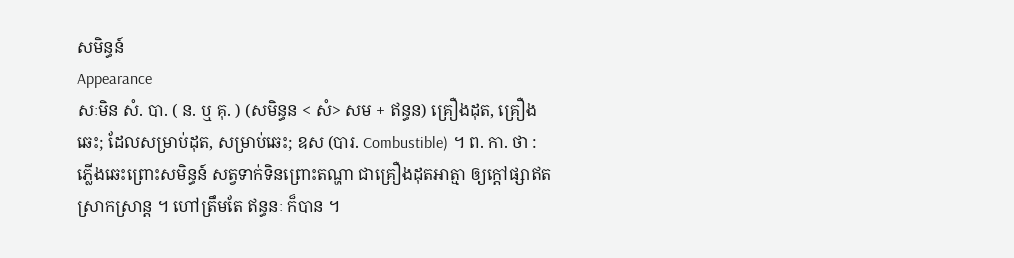សមិន្ធន៍
Appearance
សៈមិន សំ. បា. ( ន. ឬ គុ. ) (សមិន្ធន < សំ> សម + ឥន្ធន) គ្រឿងដុត, គ្រឿងឆេះ; ដែលសម្រាប់ដុត, សម្រាប់ឆេះ; ឧស (បារ. Combustible) ។ ព. កា. ថា : ភ្លើងឆេះព្រោះសមិន្ធន៍ សត្វទាក់ទិនព្រោះតណ្ហា ជាគ្រឿងដុតអាត្មា ឲ្យក្ដៅផ្សាឥតស្រាកស្រាន្ត ។ ហៅត្រឹមតែ ឥន្ធនៈ ក៏បាន ។